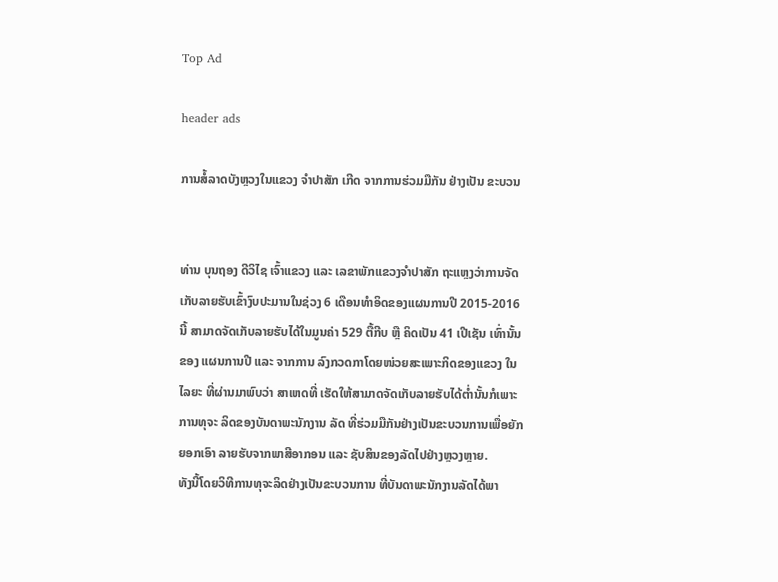Top Ad

header ads

ການສໍ້ລາດບັງຫຼວງໃນແຂວງ ຈຳປາສັກ ເກີດ ຈາກການຮ່ວມມືກັນ ຢ່າງເປັນ ຂະບວນ


ທ່ານ ບຸນຖອງ ດີວິໄຊ ເຈົ້າແຂວງ ແລະ ເລຂາພັກແຂວງຈຳປາສັກ ຖະແຫຼງວ່າການຈັດ ເກັບລາຍຮັບເຂົ້າງົບປະມານໃນຊ່ວງ 6 ເດືອນທຳອິດຂອງແຜນການປີ 2015-2016 ນີ້ ສາມາດຈັດເກັບລາຍຮັບໄດ້ໃນມູນຄ່າ 529 ຕື້ກີບ ຫຼື ຄິດເປັນ 41 ເປີເຊັນ ເທົ່ານັ້ນຂອງ ແຜນການປີ ແລະ ຈາກການ ລົງກວດກາໂດຍໜ່ວຍສະເພາະກິດຂອງແຂວງ ໃນໄລຍະ ທີ່ຜ່ານມາພົບວ່າ ສາເຫດທີ່ ເຮັດໃຫ້ສາມາດຈັດເກັບລາຍຮັບໄດ້ຕ່ຳນັ້ນກໍເພາະການທຸຈະ ລິດຂອງບັນດາພະນັກງານ ລັດ ທີ່ຮ່ວມມືກັນຢ່າງເປັນຂະບວນການເພື່ອຍັກຍອກເອົາ ລາຍຮັບຈາກພາສີອາກອນ ແລະ ຊັບສິນຂອງລັດໄປຢ່າງຫຼວງຫຼາຍ.
ທັງນີ້ໂດຍວິທີການທຸຈະລິດຢ່າງເປັນຂະບວນການ ທີ່ບັນດາພະນັກງານລັດໄດ້ພາ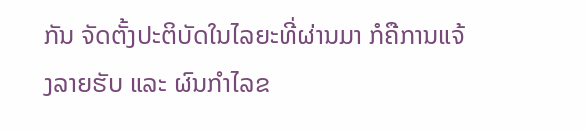ກັນ ຈັດຕັ້ງປະຕິບັດໃນໄລຍະທີ່ຜ່ານມາ ກໍຄືການແຈ້ງລາຍຮັບ ແລະ ຜົນກຳໄລຂ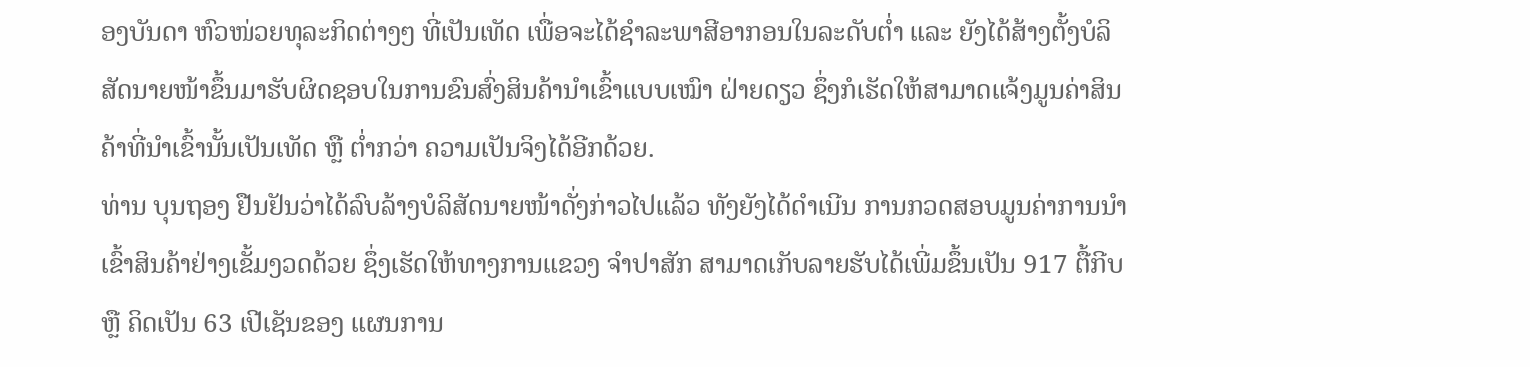ອງບັນດາ ຫົວໜ່ວຍທຸລະກິດຕ່າງໆ ທີ່ເປັນເທັດ ເພື່ອຈະໄດ້ຊຳລະພາສີອາກອນໃນລະດັບຕ່ຳ ແລະ ຍັງໄດ້ສ້າງຕັ້ງບໍລິສັດນາຍໜ້າຂຶ້ນມາຮັບຜິດຊອບໃນການຂົນສົ່ງສິນຄ້ານຳເຂົ້າແບບເໝົາ ຝ່າຍດຽວ ຊຶ່ງກໍເຮັດໃຫ້ສາມາດແຈ້ງມູນຄ່າສິນຄ້າທີ່ນຳເຂົ້ານັ້ນເປັນເທັດ ຫຼື ຕ່ຳກວ່າ ຄວາມເປັນຈິງໄດ້ອີກດ້ວຍ.
ທ່ານ ບຸນຖອງ ຢືນຢັນວ່າໄດ້ລົບລ້າງບໍລິສັດນາຍໜ້າດັ່ງກ່າວໄປແລ້ວ ທັງຍັງໄດ້ດຳເນີນ ການກວດສອບມູນຄ່າການນຳເຂົ້າສິນຄ້າຢ່າງເຂັ້ມງວດດ້ວຍ ຊຶ່ງເຮັດໃຫ້ທາງການແຂວງ ຈຳປາສັກ ສາມາດເກັບລາຍຮັບໄດ້ເພີ່ມຂຶ້ນເປັນ 917 ຕື້ກີບ ຫຼື ຄິດເປັນ 63 ເປີເຊັນຂອງ ແຜນການ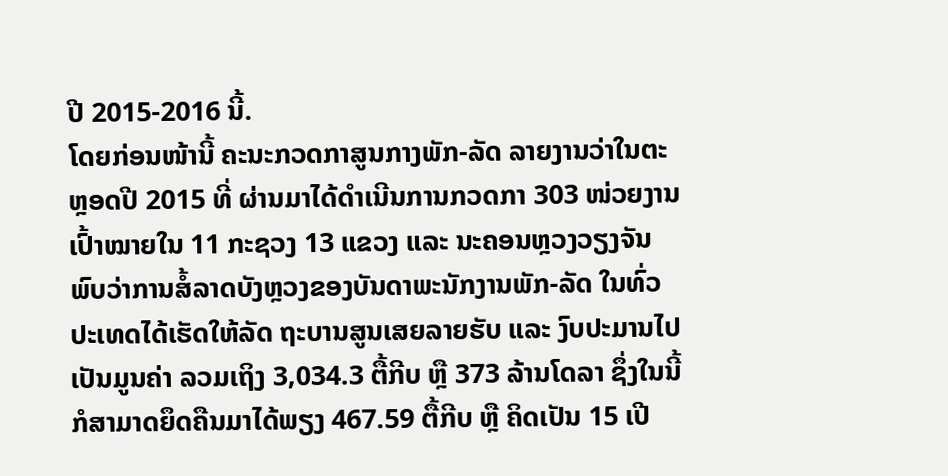ປີ 2015-2016 ນີ້.
ໂດຍກ່ອນໜ້ານີ້ ຄະນະກວດກາສູນກາງພັກ-ລັດ ລາຍງານວ່າໃນຕະຫຼອດປີ 2015 ທີ່ ຜ່ານມາໄດ້ດຳເນີນການກວດກາ 303 ໜ່ວຍງານເປົ້າໝາຍໃນ 11 ກະຊວງ 13 ແຂວງ ແລະ ນະຄອນຫຼວງວຽງຈັນ ພົບວ່າການສໍ້ລາດບັງຫຼວງຂອງບັນດາພະນັກງານພັກ-ລັດ ໃນທົ່ວປະເທດໄດ້ເຮັດໃຫ້ລັດ ຖະບານສູນເສຍລາຍຮັບ ແລະ ງົບປະມານໄປເປັນມູນຄ່າ ລວມເຖິງ 3,034.3 ຕື້ກີບ ຫຼື 373 ລ້ານໂດລາ ຊຶ່ງໃນນີ້ກໍສາມາດຍຶດຄືນມາໄດ້ພຽງ 467.59 ຕື້ກີບ ຫຼື ຄິດເປັນ 15 ເປີ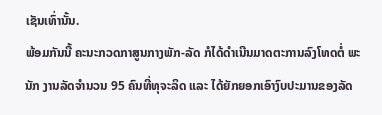ເຊັນເທົ່ານັ້ນ.
ພ້ອມກັນນີ້ ຄະນະກວດກາສູນກາງພັກ-ລັດ ກໍໄດ້ດຳເນີນມາດຕະການລົງໂທດຕໍ່ ພະນັກ ງານລັດຈຳນວນ 95 ຄົນທີ່ທຸຈະລິດ ແລະ ໄດ້ຍັກຍອກເອົາງົບປະມານຂອງລັດ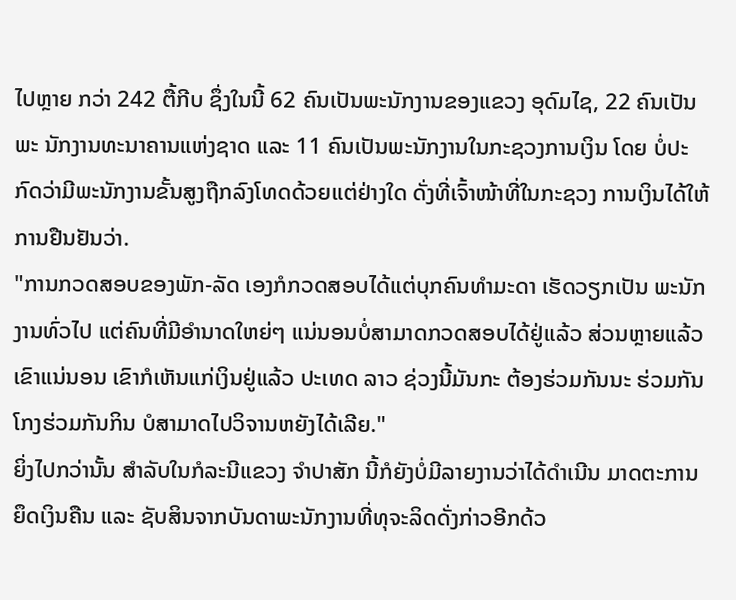ໄປຫຼາຍ ກວ່າ 242 ຕື້ກີບ ຊຶ່ງໃນນີ້ 62 ຄົນເປັນພະນັກງານຂອງແຂວງ ອຸດົມໄຊ, 22 ຄົນເປັນພະ ນັກງານທະນາຄານແຫ່ງຊາດ ແລະ 11 ຄົນເປັນພະນັກງານໃນກະຊວງການເງິນ ໂດຍ ບໍ່ປະກົດວ່າມີພະນັກງານຂັ້ນສູງຖືກລົງໂທດດ້ວຍແຕ່ຢ່າງໃດ ດັ່ງທີ່ເຈົ້າໜ້າທີ່ໃນກະຊວງ ການເງິນໄດ້ໃຫ້ການຢືນຢັນວ່າ.
"ການກວດສອບຂອງພັກ-ລັດ ເອງກໍກວດສອບໄດ້ແຕ່ບຸກຄົນທຳມະດາ ເຮັດວຽກເປັນ ພະນັກງານທົ່ວໄປ ແຕ່ຄົນທີ່ມີອຳນາດໃຫຍ່ໆ ແນ່ນອນບໍ່ສາມາດກວດສອບໄດ້ຢູ່ແລ້ວ ສ່ວນຫຼາຍແລ້ວເຂົາແນ່ນອນ ເຂົາກໍເຫັນແກ່ເງິນຢູ່ແລ້ວ ປະເທດ ລາວ ຊ່ວງນີ້ມັນກະ ຕ້ອງຮ່ວມກັນນະ ຮ່ວມກັນໂກງຮ່ວມກັນກິນ ບໍສາມາດໄປວິຈານຫຍັງໄດ້ເລີຍ."
ຍິ່ງໄປກວ່ານັ້ນ ສຳລັບໃນກໍລະນີແຂວງ ຈຳປາສັກ ນີ້ກໍຍັງບໍ່ມີລາຍງານວ່າໄດ້ດຳເນີນ ມາດຕະການຍຶດເງິນຄືນ ແລະ ຊັບສິນຈາກບັນດາພະນັກງານທີ່ທຸຈະລິດດັ່ງກ່າວອີກດ້ວ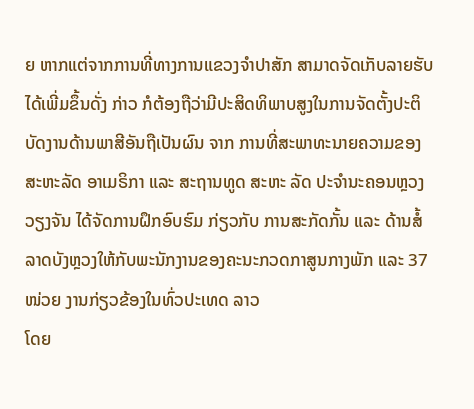ຍ ຫາກແຕ່ຈາກການທີ່ທາງການແຂວງຈຳປາສັກ ສາມາດຈັດເກັບລາຍຮັບໄດ້ເພີ່ມຂຶ້ນດັ່ງ ກ່າວ ກໍຕ້ອງຖືວ່າມີປະສິດທິພາບສູງໃນການຈັດຕັ້ງປະຕິບັດງານດ້ານພາສີອັນຖືເປັນຜົນ ຈາກ ການທີ່ສະພາທະນາຍຄວາມຂອງສະຫະລັດ ອາເມຣິກາ ແລະ ສະຖານທູດ ສະຫະ ລັດ ປະຈຳນະຄອນຫຼວງວຽງຈັນ ໄດ້ຈັດການຝຶກອົບຮົມ ກ່ຽວກັບ ການສະກັດກັ້ນ ແລະ ດ້ານສໍ້ລາດບັງຫຼວງໃຫ້ກັບພະນັກງານຂອງຄະນະກວດກາສູນກາງພັກ ແລະ 37 ໜ່ວຍ ງານກ່ຽວຂ້ອງໃນທົ່ວປະເທດ ລາວ
ໂດຍ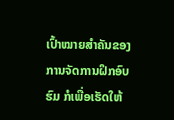ເປົ້າໝາຍສຳຄັນຂອງການຈັດການຝຶກອົບຮົມ ກໍເພື່ອເຮັດໃຫ້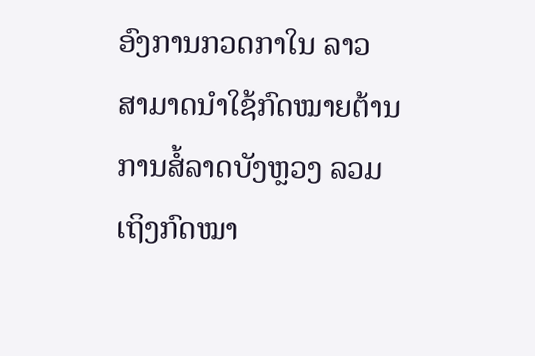ອົງການກວດກາໃນ ລາວ ສາມາດນຳໃຊ້ກົດໝາຍຕ້ານການສໍ້ລາດບັງຫຼວງ ລວມເຖິງກົດໝາ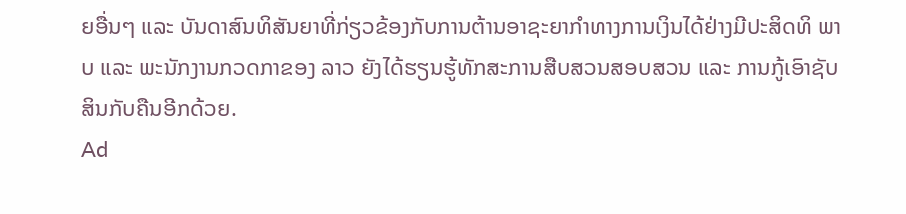ຍອື່ນໆ ແລະ ບັນດາສົນທິສັນຍາທີ່ກ່ຽວຂ້ອງກັບການຕ້ານອາຊະຍາກຳທາງການເງິນໄດ້ຢ່າງມີປະສິດທິ ພາບ ແລະ ພະນັກງານກວດກາຂອງ ລາວ ຍັງໄດ້ຮຽນຮູ້ທັກສະການສືບສວນສອບສວນ ແລະ ການກູ້ເອົາຊັບສິນກັບຄືນອີກດ້ວຍ.
Ad